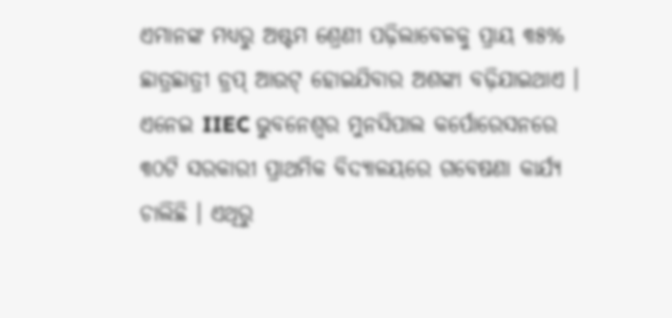ଏମାନଙ୍କ ମଧ୍ୟରୁ ଅଷ୍ଟମ ଶ୍ରେଣୀ ପଢ଼ିଲାବେଳକୁ ପ୍ରାୟ ୩୫% ଛାତ୍ରଛାତ୍ରୀ ଡ୍ରପ୍ ଆଉଟ୍ ହୋଇଯିବାର ଅଶଙ୍କା ବଢ଼ିଯାଇଥାଏ । ଏନେଇ IIEC ଭୁବନେଶ୍ବର ମୁନସିପାଲ କର୍ପୋରେସନରେ ୩୦ଟି ସରକାରୀ ପ୍ରାଥମିକ ବିଦ୍ୟାଳୟରେ ଗବେଷଣା କାର୍ଯ୍ୟ ଚାଲିଛି । ଏଥିରୁ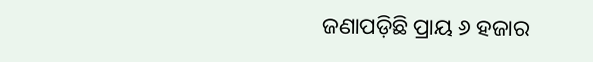ଜଣାପଡ଼ିଛି ପ୍ରାୟ ୬ ହଜାର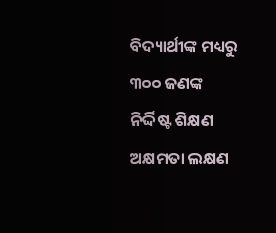ବିଦ୍ୟାର୍ଥୀଙ୍କ ମଧ୍ୟରୁ ୩୦୦ ଜଣଙ୍କ ନିର୍ଦ୍ଦିଷ୍ଟ ଶିକ୍ଷଣ ଅକ୍ଷମତା ଲକ୍ଷଣ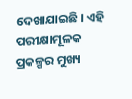ଦେଖାଯାଇଛି । ଏହି ପରୀକ୍ଷାମୂଳକ ପ୍ରକଳ୍ପର ମୁଖ୍ୟ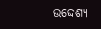ଉଦ୍ଦେଶ୍ୟ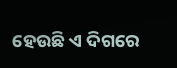ହେଉଛି ଏ ଦିଗରେ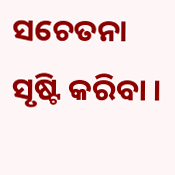ସଚେତନା ସୃଷ୍ଟି କରିବା ।